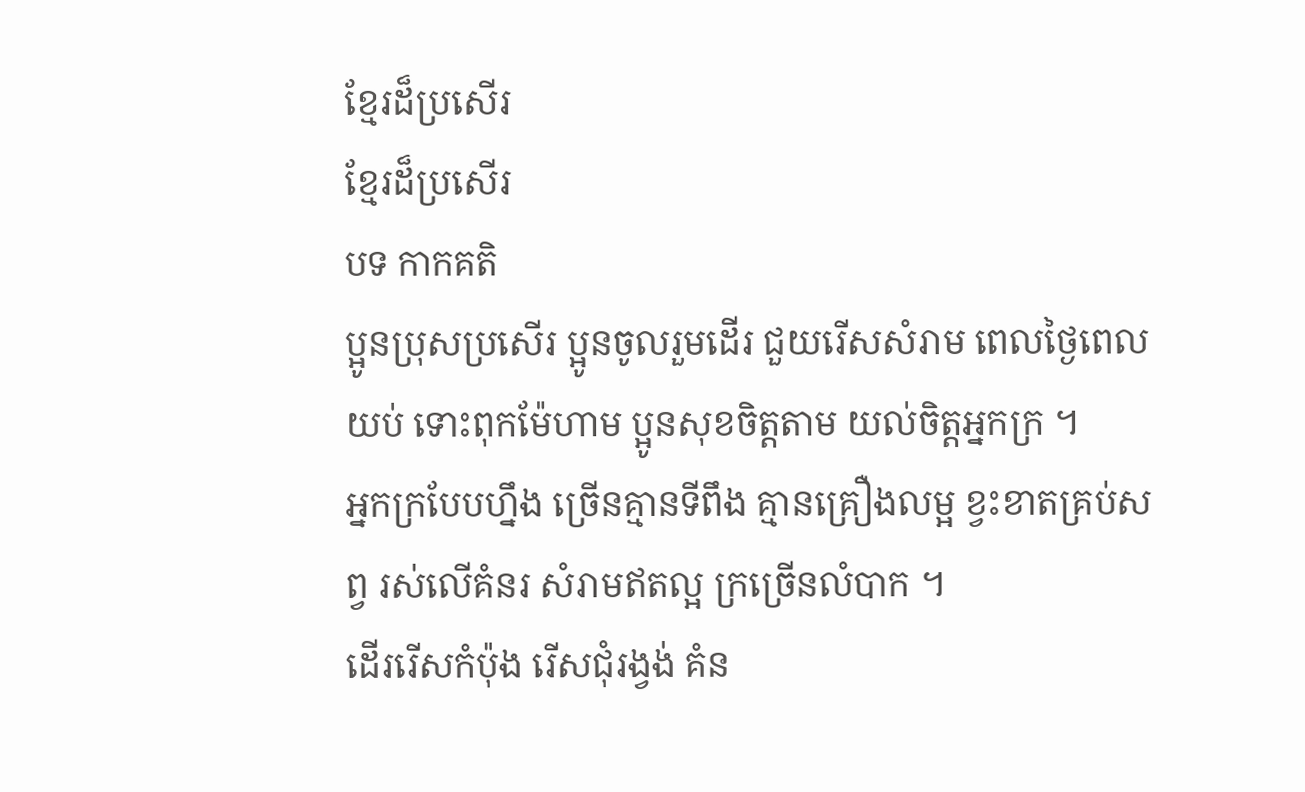ខ្មែរដ៏ប្រសើរ
ខ្មែរដ៏ប្រសើរ
បទ កាកគតិ
ប្អូនប្រុសប្រសើរ ប្អូនចូលរួមដើរ ជួយរើសសំរាម ពេលថ្ងៃពេលយប់ ទោះពុកម៉ែហាម ប្អូនសុខចិត្តតាម យល់ចិត្តអ្នកក្រ ។
អ្នកក្របែបហ្នឹង ច្រើនគ្មានទីពឹង គ្មានគ្រឿងលម្អ ខ្វះខាតគ្រប់សព្វ រស់លើគំនរ សំរាមឥតល្អ ក្រច្រើនលំបាក ។
ដើររើសកំប៉ុង រើសជុំរង្វង់ គំន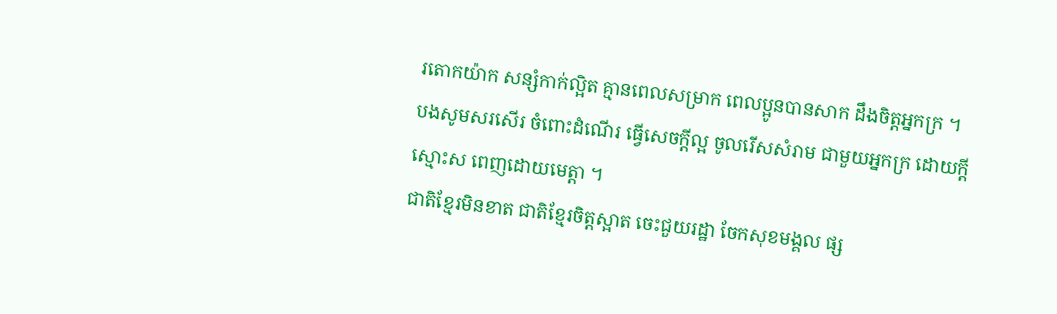រតោកយ៉ាក សន្សំកាក់ល្អិត គ្មានពេលសម្រាក ពេលប្អូនបានសាក ដឹងចិត្តអ្នកក្រ ។
បងសូមសរសើរ ចំពោះដំណើរ ធ្វើសេចក្តីល្អ ចូលរើសសំរាម ជាមួយអ្នកក្រ ដោយក្តីស្មោះស ពេញដោយមេត្តា ។
ជាតិខ្មែរមិនខាត ជាតិខ្មែរចិត្តស្អាត ចេះជួយរដ្ឋា ចែកសុខមង្គល ផ្ស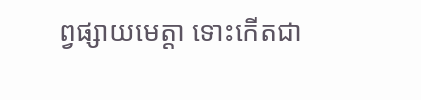ព្វផ្សាយមេត្តា ទោះកើតជា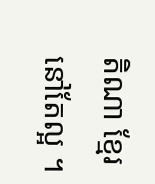តិណា ខ្មែរនៅតែល្អ ។